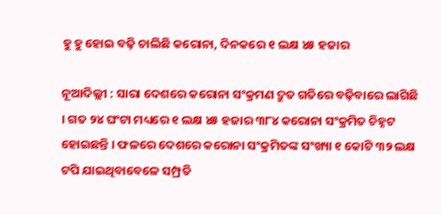ହୁ ହୁ ହୋଇ ବଢ଼ି ଚାଲିଛି କରୋନା, ଦିନକରେ ୧ ଲକ୍ଷ ୪୫ ହଜାର

ନୂଆଦିଲ୍ଲୀ : ସାରା ଦେଶରେ କରୋନା ସଂକ୍ରମଣ ଦ୍ରୁତ ଗତିରେ ବଢ଼ିବାରେ ଲାଗିଛି । ଗତ ୨୪ ଘଂଟା ମଧ୍ୟରେ ୧ ଲକ୍ଷ ୪୫ ହଜାର ୩୮୪ କରୋନା ସଂକ୍ରମିତ ଚିହ୍ନଟ ହୋଇଛନ୍ତି । ଫଳରେ ଦେଶରେ କରୋନା ସଂକ୍ରମିତଙ୍କ ସଂଖ୍ୟା ୧ କୋଟି ୩୨ ଲକ୍ଷ ଟପି ଯାଇଥିବାବେଳେ ସମ୍ପ୍ରତି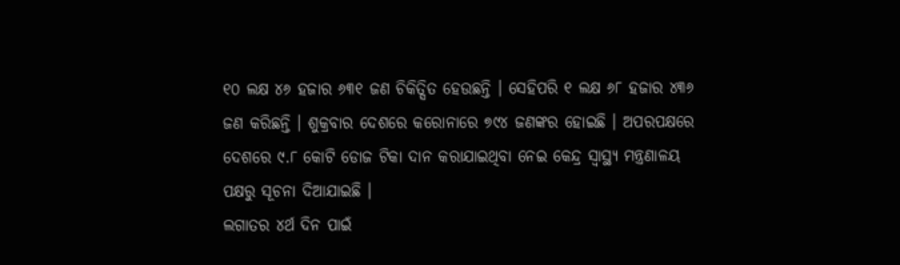୧୦ ଲକ୍ଷ ୪୬ ହଜାର ୬୩୧ ଜଣ ଚିକିତ୍ସିତ ହେଉଛନ୍ତି । ସେହିପରି ୧ ଲକ୍ଷ ୬୮ ହଜାର ୪୩୬ ଜଣ କରିଛନ୍ତି । ଶୁକ୍ରବାର ଦେଶରେ କରୋନାରେ ୭୯୪ ଜଣଙ୍କର ହୋଇଛି । ଅପରପକ୍ଷରେ ଦେଶରେ ୯.୮ କୋଟି ଡୋଜ ଟିକା ଦାନ କରାଯାଇଥିବା ନେଇ କେନ୍ଦ୍ର ସ୍ୱାସ୍ଥ୍ୟ ମନ୍ତ୍ରଣାଳୟ ପକ୍ଷରୁ ସୂଚନା ଦିଆଯାଇଛି ।
ଲଗାତର ୪ର୍ଥ ଦିନ ପାଇଁ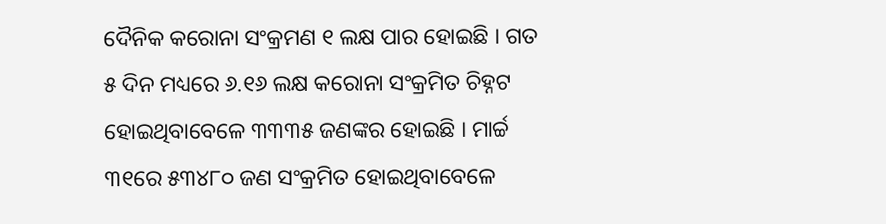ଦୈନିକ କରୋନା ସଂକ୍ରମଣ ୧ ଲକ୍ଷ ପାର ହୋଇଛି । ଗତ ୫ ଦିନ ମଧ୍ୟରେ ୬.୧୬ ଲକ୍ଷ କରୋନା ସଂକ୍ରମିତ ଚିହ୍ନଟ ହୋଇଥିବାବେଳେ ୩୩୩୫ ଜଣଙ୍କର ହୋଇଛି । ମାର୍ଚ୍ଚ ୩୧ରେ ୫୩୪୮୦ ଜଣ ସଂକ୍ରମିତ ହୋଇଥିବାବେଳେ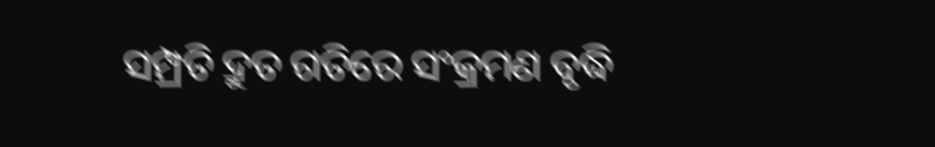ସମ୍ପ୍ରତି ଦ୍ରୁତ ଗତିରେ ସଂକ୍ରମଣ ବୃଦ୍ଧି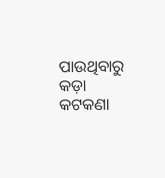ପାଉଥିବାରୁ କଡ଼ା କଟକଣା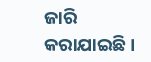ଜାରି କରାଯାଇଛି ।